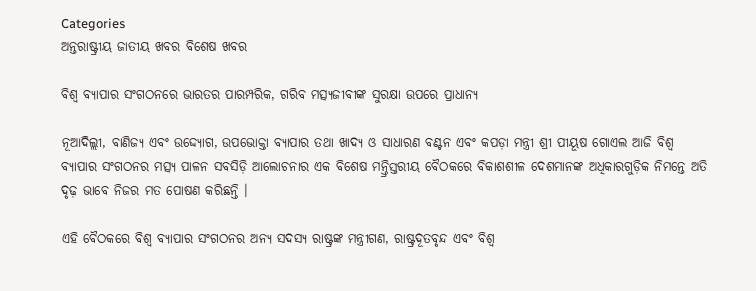Categories
ଅନ୍ତରାଷ୍ଟ୍ରୀୟ ଜାତୀୟ ଖବର ବିଶେଷ ଖବର

ବିଶ୍ୱ ବ୍ୟାପାର ସଂଗଠନରେ ଭାରତର ପାରମ୍ପରିକ, ଗରିବ ମତ୍ସ୍ୟଜୀବୀଙ୍କ ସୁରକ୍ଷା ଉପରେ ପ୍ରାଧାନ୍ୟ

ନୂଆଦିଲ୍ଲୀ, ବାଣିଜ୍ୟ ଏବଂ ଉଦ୍ଦ୍ୟୋଗ, ଉପଭୋକ୍ତା ବ୍ୟାପାର ତଥା ଖାଦ୍ୟ ଓ ସାଧାରଣ ବଣ୍ଟନ ଏବଂ କପଡ଼ା ମନ୍ତ୍ରୀ ଶ୍ରୀ ପୀୟୂଷ ଗୋଏଲ ଆଜି ବିଶ୍ୱ ବ୍ୟାପାର ସଂଗଠନର ମତ୍ସ୍ୟ ପାଳନ ସବସିଡ଼ି ଆଲୋଚନାର ଏକ ବିଶେଷ ମନ୍ତ୍ରିସ୍ତରୀୟ ବୈଠକରେ ବିକାଶଶୀଳ ଦେଶମାନଙ୍କ ଅଧିକାରଗୁଡ଼ିକ ନିମନ୍ତେ ଅତି ଦୃଢ଼ ଭାବେ ନିଜର ମତ ପୋଷଣ କରିଛନ୍ତି ।

ଏହି ବୈଠକରେ ବିଶ୍ୱ ବ୍ୟାପାର ସଂଗଠନର ଅନ୍ୟ ସଦସ୍ୟ ରାଷ୍ଟ୍ରଙ୍କ ମନ୍ତ୍ରୀଗଣ, ରାଷ୍ଟ୍ରଦୂତବୃନ୍ଦ ଏବଂ ବିଶ୍ୱ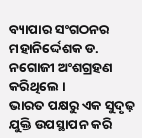ବ୍ୟାପାର ସଂଗଠନର ମହାନିର୍ଦ୍ଦେଶକ ଡ. ନଗୋଜୀ ଅଂଶଗ୍ରହଣ କରିଥିଲେ ।
ଭାରତ ପକ୍ଷରୁ ଏକ ସୁଦୃଢ଼ ଯୁକ୍ତି ଉପସ୍ଥାପନ କରି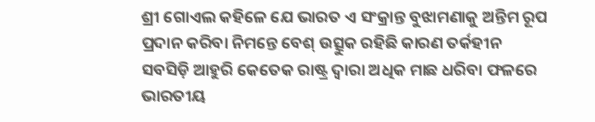ଶ୍ରୀ ଗୋଏଲ କହିଳେ ଯେ ଭାରତ ଏ ସଂକ୍ରାନ୍ତ ବୁଝାମଣାକୁ ଅନ୍ତିମ ରୂପ ପ୍ରଦାନ କରିବା ନିମନ୍ତେ ବେଶ୍‍ ଉତ୍ସୁକ ରହିଛି କାରଣ ତର୍କହୀନ ସବସିଡ଼ି ଆହୁରି କେତେକ ରାଷ୍ଟ୍ର ଦ୍ୱାରା ଅଧିକ ମାଛ ଧରିବା ଫଳରେ ଭାରତୀୟ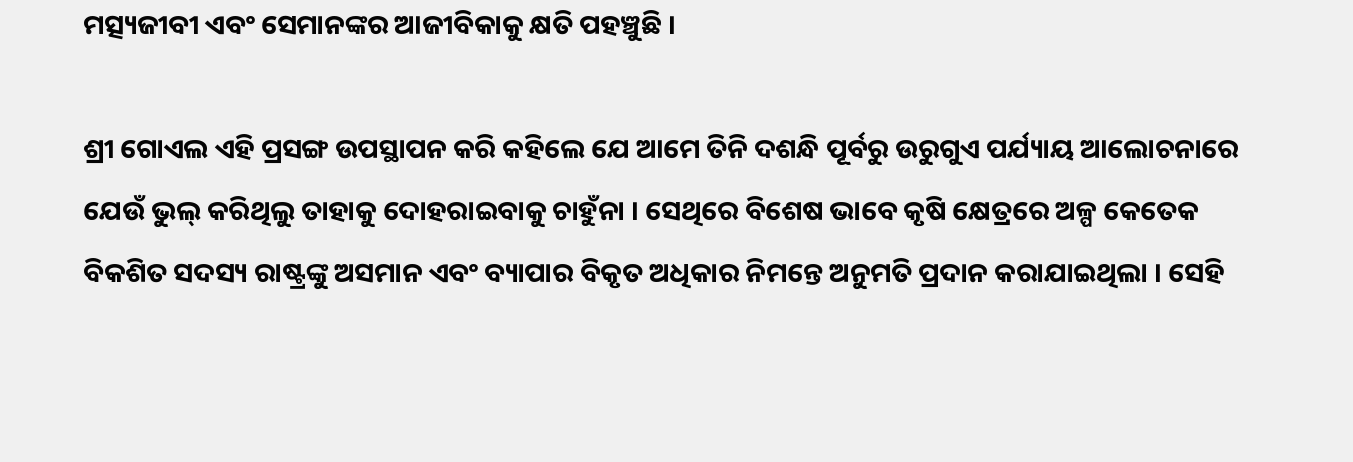ମତ୍ସ୍ୟଜୀବୀ ଏବଂ ସେମାନଙ୍କର ଆଜୀବିକାକୁ କ୍ଷତି ପହଞ୍ଚୁଛି ।

ଶ୍ରୀ ଗୋଏଲ ଏହି ପ୍ରସଙ୍ଗ ଉପସ୍ଥାପନ କରି କହିଲେ ଯେ ଆମେ ତିନି ଦଶନ୍ଧି ପୂର୍ବରୁ ଉରୁଗୁଏ ପର୍ଯ୍ୟାୟ ଆଲୋଚନାରେ ଯେଉଁ ଭୁଲ୍‍ କରିଥିଲୁ ତାହାକୁ ଦୋହରାଇବାକୁ ଚାହୁଁନା । ସେଥିରେ ବିଶେଷ ଭାବେ କୃଷି କ୍ଷେତ୍ରରେ ଅଳ୍ପ କେତେକ ବିକଶିତ ସଦସ୍ୟ ରାଷ୍ଟ୍ରଙ୍କୁ ଅସମାନ ଏବଂ ବ୍ୟାପାର ବିକୃତ ଅଧିକାର ନିମନ୍ତେ ଅନୁମତି ପ୍ରଦାନ କରାଯାଇଥିଲା । ସେହି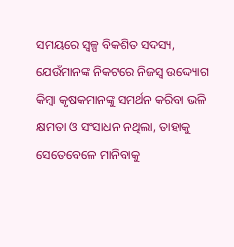ସମୟରେ ସ୍ୱଳ୍ପ ବିକଶିତ ସଦସ୍ୟ, ଯେଉଁମାନଙ୍କ ନିକଟରେ ନିଜସ୍ୱ ଉଦ୍ଦ୍ୟୋଗ କିମ୍ବା କୃଷକମାନଙ୍କୁ ସମର୍ଥନ କରିବା ଭଳି କ୍ଷମତା ଓ ସଂସାଧନ ନଥିଲା, ତାହାକୁ ସେତେବେଳେ ମାନିବାକୁ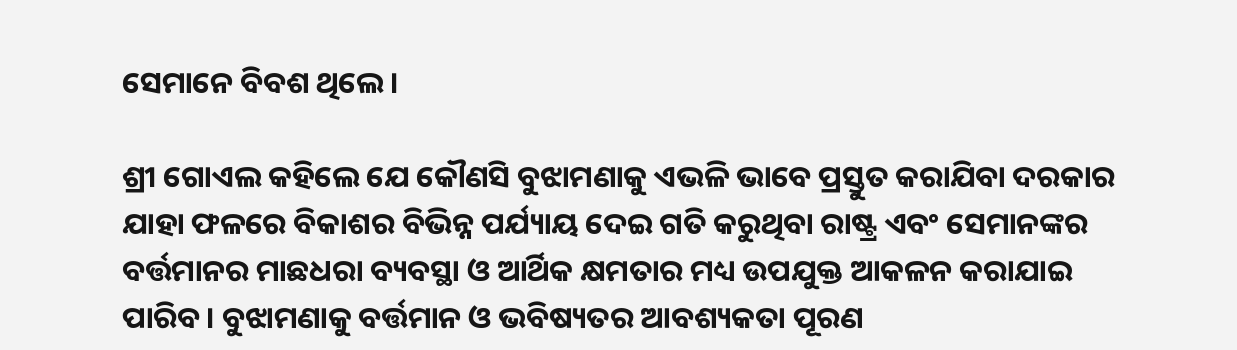ସେମାନେ ବିବଶ ଥିଲେ ।

ଶ୍ରୀ ଗୋଏଲ କହିଲେ ଯେ କୌଣସି ବୁଝାମଣାକୁ ଏଭଳି ଭାବେ ପ୍ରସ୍ତୁତ କରାଯିବା ଦରକାର ଯାହା ଫଳରେ ବିକାଶର ବିଭିନ୍ନ ପର୍ଯ୍ୟାୟ ଦେଇ ଗତି କରୁଥିବା ରାଷ୍ଟ୍ର ଏବଂ ସେମାନଙ୍କର ବର୍ତ୍ତମାନର ମାଛଧରା ବ୍ୟବସ୍ଥା ଓ ଆର୍ଥିକ କ୍ଷମତାର ମଧ୍ୟ ଉପଯୁକ୍ତ ଆକଳନ କରାଯାଇ ପାରିବ। ବୁଝାମଣାକୁ ବର୍ତ୍ତମାନ ଓ ଭବିଷ୍ୟତର ଆବଶ୍ୟକତା ପୂରଣ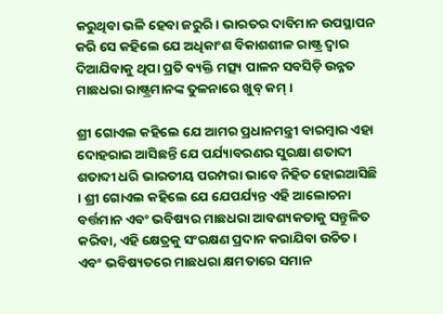କରୁଥିବା ଭଳି ହେବା ଜରୁରି। ଭାରତର ଦାବିମାନ ଉପସ୍ଥାପନ କରି ସେ କହିଲେ ଯେ ଅଧିକାଂଶ ବିକାଶଶୀଳ ରାଷ୍ଟ୍ର ଦ୍ୱାର ଦିଆଯିବାକୁ ଥିପା ପ୍ରତି ବ୍ୟକ୍ତି ମତ୍ସ୍ୟ ପାଳନ ସବସିଡ଼ି ଉନ୍ନତ ମାଛଧରା ରାଷ୍ଟ୍ରମାନଙ୍କ ତୁଳନାରେ ଖୁବ୍‍ କମ୍‍ ।

ଶ୍ରୀ ଗୋଏଲ କହିଲେ ଯେ ଆମର ପ୍ରଧାନମନ୍ତ୍ରୀ ବାରମ୍ବାର ଏହା ଦୋହରାଇ ଆସିଛନ୍ତି ଯେ ପର୍ଯ୍ୟାବରଣର ସୁରକ୍ଷା ଶତାବ୍ଦୀ ଶତାବ୍ଦୀ ଧରି ଭାରତୀୟ ପରମ୍ପରା ଭାବେ ନିହିତ ହୋଇଆସିଛି । ଶ୍ରୀ ଗୋଏଲ କହିଲେ ଯେ ଯେପର୍ଯ୍ୟନ୍ତ ଏହି ଆଲୋଚନା ବର୍ତ୍ତମାନ ଏବଂ ଭବିଷ୍ୟର ମାଛଧରା ଆବଶ୍ୟକତାକୁ ସନ୍ତୁଳିତ କରିବା, ଏହି କ୍ଷେତ୍ରକୁ ସଂରକ୍ଷଣ ପ୍ରଦାନ କରାଯିବା ଉଚିତ । ଏବଂ ଭବିଷ୍ୟତରେ ମାଛଧରା କ୍ଷମତାରେ ସମାନ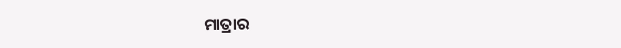ମାତ୍ରାର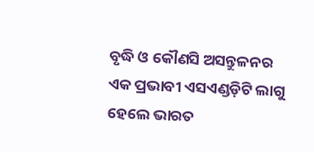ବୃଦ୍ଧି ଓ କୌଣସି ଅସନ୍ତୁଳନର ଏକ ପ୍ରଭାବୀ ଏସଏଣ୍ଡଡ଼ିଟି ଲାଗୁ ହେଲେ ଭାରତ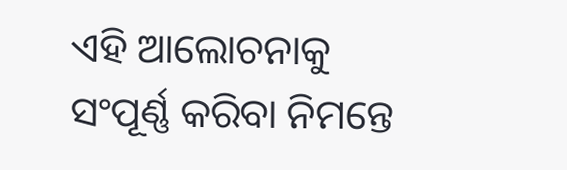ଏହି ଆଲୋଚନାକୁ ସଂପୂର୍ଣ୍ଣ କରିବା ନିମନ୍ତେ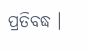ପ୍ରତିବଦ୍ଧ ।